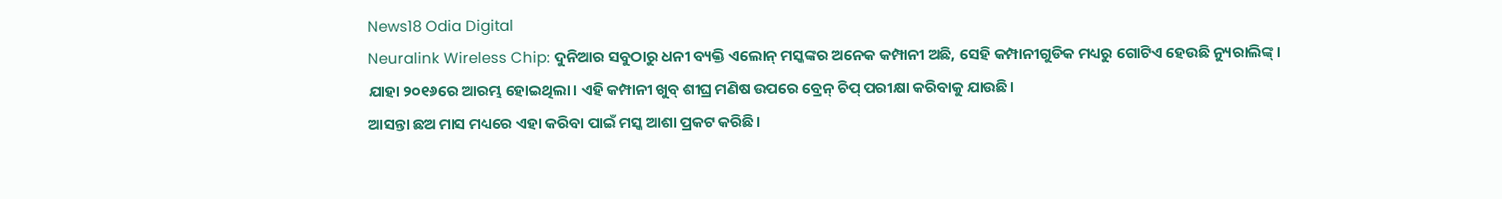News18 Odia Digital
Neuralink Wireless Chip: ଦୁନିଆର ସବୁଠାରୁ ଧନୀ ବ୍ୟକ୍ତି ଏଲୋନ୍ ମସ୍କଙ୍କର ଅନେକ କମ୍ପାନୀ ଅଛି, ସେହି କମ୍ପାନୀଗୁଡିକ ମଧ୍ୟରୁ ଗୋଟିଏ ହେଉଛି ନ୍ୟୁରାଲିଙ୍କ୍। ଯାହା ୨୦୧୬ରେ ଆରମ୍ଭ ହୋଇଥିଲା। ଏହି କମ୍ପାନୀ ଖୁବ୍ ଶୀଘ୍ର ମଣିଷ ଉପରେ ବ୍ରେନ୍ ଚିପ୍ ପରୀକ୍ଷା କରିବାକୁ ଯାଉଛି।
ଆସନ୍ତା ଛଅ ମାସ ମଧ୍ୟରେ ଏହା କରିବା ପାଇଁ ମସ୍କ ଆଶା ପ୍ରକଟ କରିଛି।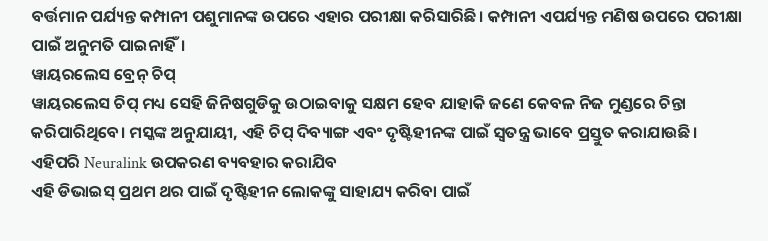ବର୍ତ୍ତମାନ ପର୍ଯ୍ୟନ୍ତ କମ୍ପାନୀ ପଶୁମାନଙ୍କ ଉପରେ ଏହାର ପରୀକ୍ଷା କରିସାରିଛି। କମ୍ପାନୀ ଏପର୍ଯ୍ୟନ୍ତ ମଣିଷ ଉପରେ ପରୀକ୍ଷା ପାଇଁ ଅନୁମତି ପାଇନାହିଁ।
ୱାୟରଲେସ ବ୍ରେନ୍ ଚିପ୍
ୱାୟରଲେସ ଚିପ୍ ମଧ୍ୟ ସେହି ଜିନିଷଗୁଡିକୁ ଉଠାଇବାକୁ ସକ୍ଷମ ହେବ ଯାହାକି ଜଣେ କେବଳ ନିଜ ମୁଣ୍ଡରେ ଚିନ୍ତା କରିପାରିଥିବେ। ମସ୍କଙ୍କ ଅନୁଯାୟୀ, ଏହି ଚିପ୍ ଦିବ୍ୟାଙ୍ଗ ଏବଂ ଦୃଷ୍ଟିହୀନଙ୍କ ପାଇଁ ସ୍ୱତନ୍ତ୍ର ଭାବେ ପ୍ରସ୍ତୁତ କରାଯାଉଛି।
ଏହିପରି Neuralink ଉପକରଣ ବ୍ୟବହାର କରାଯିବ
ଏହି ଡିଭାଇସ୍ ପ୍ରଥମ ଥର ପାଇଁ ଦୃଷ୍ଟିହୀନ ଲୋକଙ୍କୁ ସାହାଯ୍ୟ କରିବା ପାଇଁ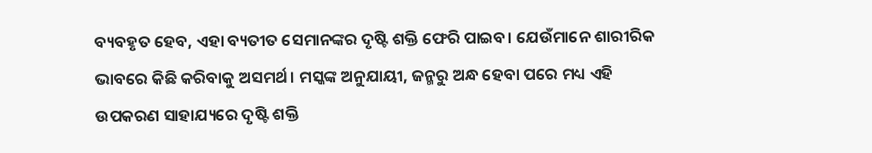ବ୍ୟବହୃତ ହେବ, ଏହା ବ୍ୟତୀତ ସେମାନଙ୍କର ଦୃଷ୍ଟି ଶକ୍ତି ଫେରି ପାଇବ। ଯେଉଁମାନେ ଶାରୀରିକ ଭାବରେ କିଛି କରିବାକୁ ଅସମର୍ଥ। ମସ୍କଙ୍କ ଅନୁଯାୟୀ, ଜନ୍ମରୁ ଅନ୍ଧ ହେବା ପରେ ମଧ୍ୟ ଏହି ଉପକରଣ ସାହାଯ୍ୟରେ ଦୃଷ୍ଟି ଶକ୍ତି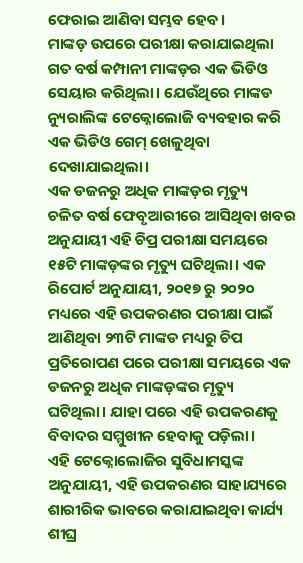ଫେରାଇ ଆଣିବା ସମ୍ଭବ ହେବ।
ମାଙ୍କଡ଼ ଉପରେ ପରୀକ୍ଷା କରାଯାଇଥିଲା
ଗତ ବର୍ଷ କମ୍ପାନୀ ମାଙ୍କଡ଼ର ଏକ ଭିଡିଓ ସେୟାର କରିଥିଲା। ଯେଉଁଥିରେ ମାଙ୍କଡ ନ୍ୟୁରାଲିଙ୍କ ଟେକ୍ନୋଲୋଜି ବ୍ୟବହାର କରି ଏକ ଭିଡିଓ ଗେମ୍ ଖେଳୁଥିବା ଦେଖାଯାଇଥିଲା।
ଏକ ଡଜନରୁ ଅଧିକ ମାଙ୍କଡ଼ର ମୃତ୍ୟୁ
ଚଳିତ ବର୍ଷ ଫେବୃଆରୀରେ ଆସିଥିବା ଖବର ଅନୁଯାୟୀ ଏହି ଚିପ୍ର ପରୀକ୍ଷା ସମୟରେ ୧୫ଟି ମାଙ୍କଡ଼ଙ୍କର ମୃତ୍ୟୁ ଘଟିଥିଲା। ଏକ ରିପୋର୍ଟ ଅନୁଯାୟୀ, ୨୦୧୭ ରୁ ୨୦୨୦ ମଧ୍ୟରେ ଏହି ଉପକରଣର ପରୀକ୍ଷା ପାଇଁ ଆଣିଥିବା ୨୩ଟି ମାଙ୍କଡ ମଧ୍ୟରୁ ଚିପ ପ୍ରତିରୋପଣ ପରେ ପରୀକ୍ଷା ସମୟରେ ଏକ ଡଜନରୁ ଅଧିକ ମାଙ୍କଡ଼ଙ୍କର ମୃତ୍ୟୁ ଘଟିଥିଲା। ଯାହା ପରେ ଏହି ଉପକରଣକୁ ବିବାଦର ସମ୍ମୁଖୀନ ହେବାକୁ ପଡ଼ିଲା।
ଏହି ଟେକ୍ନୋଲୋଜିର ସୁବିଧାମସ୍କଙ୍କ ଅନୁଯାୟୀ, ଏହି ଉପକରଣର ସାହାଯ୍ୟରେ ଶାରୀରିକ ଭାବରେ କରାଯାଇଥିବା କାର୍ଯ୍ୟ ଶୀଘ୍ର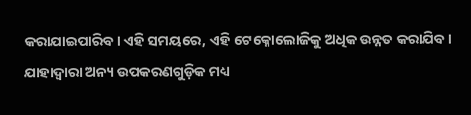କରାଯାଇପାରିବ। ଏହି ସମୟରେ, ଏହି ଟେକ୍ନୋଲୋଜିକୁ ଅଧିକ ଉନ୍ନତ କରାଯିବ। ଯାହାଦ୍ୱାରା ଅନ୍ୟ ଉପକରଣଗୁଡ଼ିକ ମଧ୍ୟ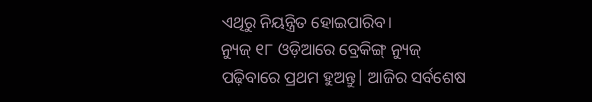ଏଥିରୁ ନିୟନ୍ତ୍ରିତ ହୋଇପାରିବ।
ନ୍ୟୁଜ୍ ୧୮ ଓଡ଼ିଆରେ ବ୍ରେକିଙ୍ଗ୍ ନ୍ୟୁଜ୍ ପଢ଼ିବାରେ ପ୍ରଥମ ହୁଅନ୍ତୁ| ଆଜିର ସର୍ବଶେଷ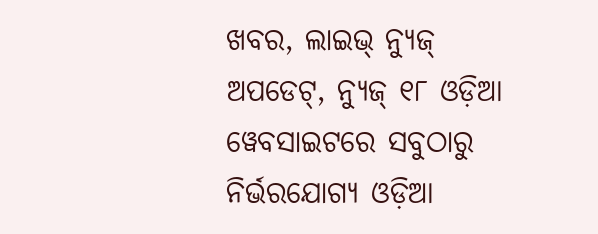ଖବର, ଲାଇଭ୍ ନ୍ୟୁଜ୍ ଅପଡେଟ୍, ନ୍ୟୁଜ୍ ୧୮ ଓଡ଼ିଆ ୱେବସାଇଟରେ ସବୁଠାରୁ ନିର୍ଭରଯୋଗ୍ୟ ଓଡ଼ିଆ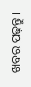ଖବର ପଢ଼ନ୍ତୁ ।